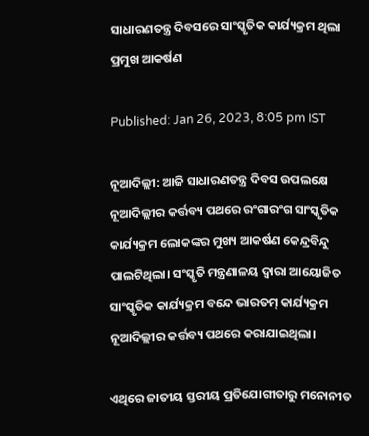ସାଧାରଣତନ୍ତ୍ର ଦିବସରେ ସାଂସ୍କୃତିକ କାର୍ଯ୍ୟକ୍ରମ ଥିଲା ପ୍ରମୁଖ ଆକର୍ଷଣ

Published: Jan 26, 2023, 8:05 pm IST

ନୂଆଦିଲ୍ଲୀ: ଆଜି ସାଧାରଣତନ୍ତ୍ର ଦିବସ ଉପଲକ୍ଷେ ନୂଆଦିଲ୍ଲୀର କର୍ତ୍ତବ୍ୟ ପଥରେ ରଂଗାରଂଗ ସାଂସ୍କୃତିକ କାର୍ଯ୍ୟକ୍ରମ ଲୋକଙ୍କର ମୁଖ୍ୟ ଆକର୍ଷଣ କେନ୍ଦ୍ରବିନ୍ଦୁ ପାଲଟିଥିଲା। ସଂସ୍କୃତି ମନ୍ତ୍ରଣାଳୟ ଦ୍ବାରା ଆୟୋଜିତ ସାଂସ୍କୃତିକ କାର୍ଯ୍ୟକ୍ରମ ବନ୍ଦେ ଭାରତମ୍ କାର୍ଯ୍ୟକ୍ରମ ନୂଆଦିଲ୍ଲୀର କର୍ତ୍ତବ୍ୟ ପଥରେ କରାଯାଇଥିଲା।

ଏଥିରେ ଜାତୀୟ ସ୍ତରୀୟ ପ୍ରତିଯୋଗୀତାରୁ ମନୋନୀତ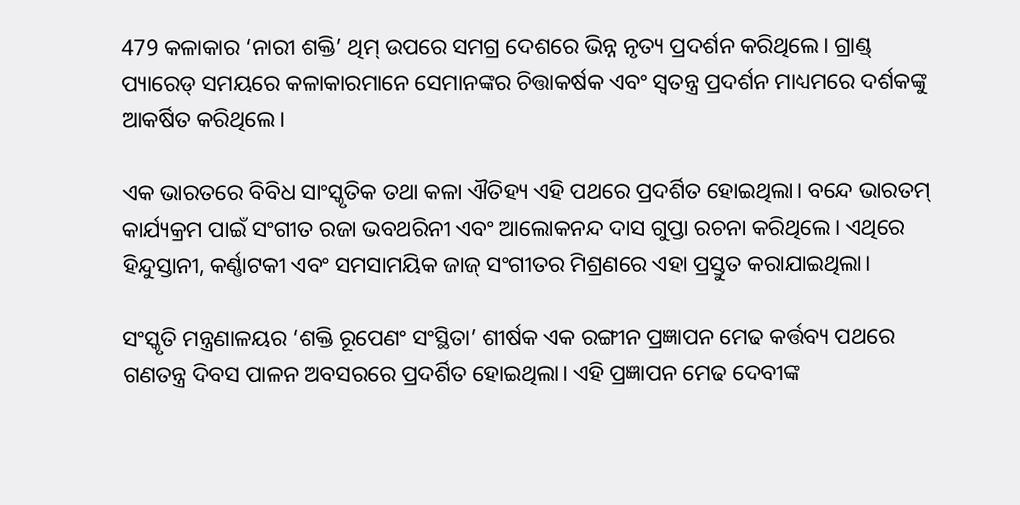479 କଳାକାର ‘ନାରୀ ଶକ୍ତି’ ଥିମ୍ ଉପରେ ସମଗ୍ର ଦେଶରେ ଭିନ୍ନ ନୃତ୍ୟ ପ୍ରଦର୍ଶନ କରିଥିଲେ। ଗ୍ରାଣ୍ଡ୍ ପ୍ୟାରେଡ୍ ସମୟରେ କଳାକାରମାନେ ସେମାନଙ୍କର ଚିତ୍ତାକର୍ଷକ ଏବଂ ସ୍ବତନ୍ତ୍ର ପ୍ରଦର୍ଶନ ମାଧ୍ୟମରେ ଦର୍ଶକଙ୍କୁ ଆକର୍ଷିତ କରିଥିଲେ।

ଏକ ଭାରତରେ ବିବିଧ ସାଂସ୍କୃତିକ ତଥା କଳା ଐତିହ୍ୟ ଏହି ପଥରେ ପ୍ରଦର୍ଶିତ ହୋଇଥିଲା। ବନ୍ଦେ ଭାରତମ୍ କାର୍ଯ୍ୟକ୍ରମ ପାଇଁ ସଂଗୀତ ରଜା ଭବଥରିନୀ ଏବଂ ଆଲୋକନନ୍ଦ ଦାସ ଗୁପ୍ତା ରଚନା କରିଥିଲେ। ଏଥିରେ ହିନ୍ଦୁସ୍ତାନୀ, କର୍ଣ୍ଣାଟକୀ ଏବଂ ସମସାମୟିକ ଜାଜ୍ ସଂଗୀତର ମିଶ୍ରଣରେ ଏହା ପ୍ରସ୍ତୁତ କରାଯାଇଥିଲା।

ସଂସ୍କୃତି ମନ୍ତ୍ରଣାଳୟର ‘ଶକ୍ତି ରୂପେଣଂ ସଂସ୍ଥିତା’ ଶୀର୍ଷକ ଏକ ରଙ୍ଗୀନ ପ୍ରଜ୍ଞାପନ ମେଢ କର୍ତ୍ତବ୍ୟ ପଥରେ ଗଣତନ୍ତ୍ର ଦିବସ ପାଳନ ଅବସରରେ ପ୍ରଦର୍ଶିତ ହୋଇଥିଲା। ଏହି ପ୍ରଜ୍ଞାପନ ମେଢ ଦେବୀଙ୍କ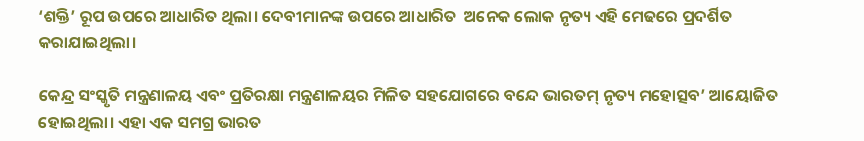‘ଶକ୍ତି’ ରୂପ ଉପରେ ଆଧାରିତ ଥିଲା। ଦେବୀମାନଙ୍କ ଉପରେ ଆଧାରିତ  ଅନେକ ଲୋକ ନୃତ୍ୟ ଏହି ମେଢରେ ପ୍ରଦର୍ଶିତ କରାଯାଇଥିଲା।

କେନ୍ଦ୍ର ସଂସ୍କୃତି ମନ୍ତ୍ରଣାଳୟ ଏବଂ ପ୍ରତିରକ୍ଷା ମନ୍ତ୍ରଣାଳୟର ମିଳିତ ସହଯୋଗରେ ବନ୍ଦେ ଭାରତମ୍ ନୃତ୍ୟ ମହୋତ୍ସବ’ ଆୟୋଜିତ ହୋଇଥିଲା। ଏହା ଏକ ସମଗ୍ର ଭାରତ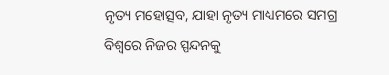ନୃତ୍ୟ ମହୋତ୍ସବ, ଯାହା ନୃତ୍ୟ ମାଧ୍ୟମରେ ସମଗ୍ର ବିଶ୍ୱରେ ନିଜର ସ୍ପନ୍ଦନକୁ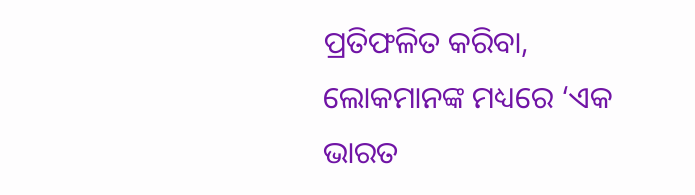ପ୍ରତିଫଳିତ କରିବା, ଲୋକମାନଙ୍କ ମଧ୍ୟରେ ‘ଏକ ଭାରତ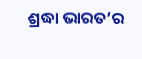ଶ୍ରଦ୍ଧା ଭାରତ’ର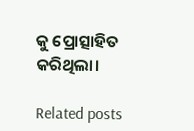କୁ ପ୍ରୋତ୍ସାହିତ କରିଥିଲା।

Related posts